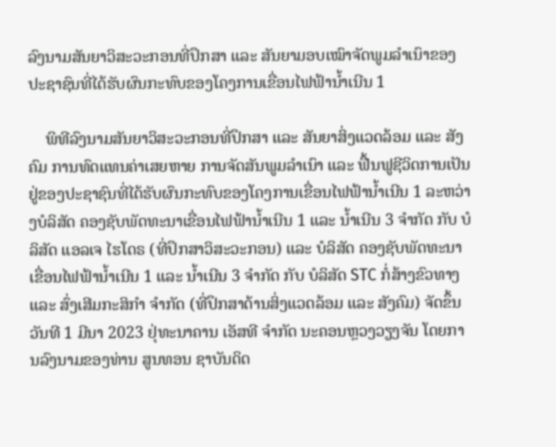ລົງນາມສັນຍາວິສະວະກອນທີ່ປຶກສາ ແລະ ສັນຍາມອບເໝົາຈັດພູມລໍາເນົາຂອງປະຊາຊົນທີ່ໄດ້ຮັບຜົນກະທົບຂອງໂຄງການເຂື່ອນໄຟຟ້ານໍ້າເນີນ 1

    ພິທີລົງນາມສັນຍາວິສະວະກອນທີ່ປຶກສາ ແລະ ສັນຍາສິ່ງແວດລ້ອມ ແລະ ສັງຄົມ ການທົດແທນຄ່າເສຍຫາຍ ການຈັດສັນພູມລໍາເນົາ ແລະ ຟື້ນຟູຊີວິດການເປັນຢູ່ຂອງປະຊາຊົນທີ່ໄດ້ຮັບຜົນກະທົບຂອງໂຄງການເຂື່ອນໄຟຟ້ານໍ້າເນີນ 1 ລະຫວ່າງບໍລິສັດ ຄອງຊັບພັດທະນາເຂື່ອນໄຟຟ້ານໍ້າເນີນ 1 ແລະ ນໍ້າເນີນ 3 ຈໍາກັດ ກັບ ບໍລິສັດ ແອລເຈ ໄຮໂດຣ (ທີ່ປຶກສາວິສະວະກອນ) ແລະ ບໍລິສັດ ຄອງຊັບພັດທະນາເຂື່ອນໄຟຟ້ານໍ້າເນີນ 1 ແລະ ນໍ້າເນີນ 3 ຈໍາກັດ ກັບ ບໍລິສັດ STC ກໍ່ສ້າງຂົວທາງ ແລະ ສົ່ງເສີມກະສິກໍາ ຈໍາກັດ (ທີ່ປຶກສາດ້ານສິ່ງແວດລ້ອມ ແລະ ສັງຄົມ) ຈັດຂຶ້ນວັນທີ 1 ມີນາ 2023 ຢຸ່ທະນາຄານ ເອັສທີ ຈໍາກັດ ນະຄອນຫຼວງວຽງຈັນ ໂດຍການລົງນາມຂອງທ່ານ ສູນທອນ ຊາບັນດິດ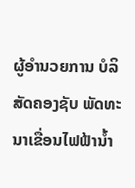ຜູ້ອໍານວຍການ ບໍລິສັດຄອງຊັບ ພັດທະນາເຂື່ອນໄຟຟ້ານໍ້າ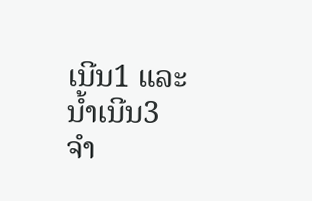ເນີນ1 ແລະ ນໍ້າເນີນ3 ຈໍາ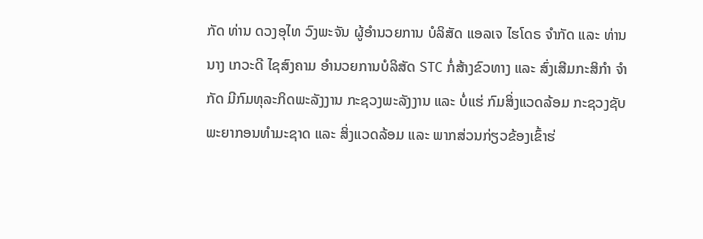ກັດ ທ່ານ ດວງອຸໄທ ວົງພະຈັນ ຜູ້ອໍານວຍການ ບໍລິສັດ ແອລເຈ ໄຮໂດຣ ຈໍາກັດ ແລະ ທ່ານນາງ ເກວະດີ ໄຊສົງຄາມ ອຳນວຍການບໍລິສັດ STC ກໍ່ສ້າງຂົວທາງ ແລະ ສົ່ງເສີມກະສິກໍາ ຈໍາກັດ ມີກົມທຸລະກິດພະລັງງານ ກະຊວງພະລັງງານ ແລະ ບໍ່ແຮ່ ກົມສິ່ງແວດລ້ອມ ກະຊວງຊັບພະຍາກອນທໍາມະຊາດ ແລະ ສິ່ງແວດລ້ອມ ແລະ ພາກສ່ວນກ່ຽວຂ້ອງເຂົ້າຮ່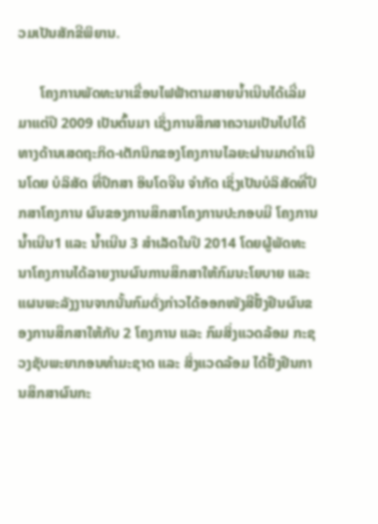ວມເປັນສັກຂີພິຍານ.

      ໂຄງການພັດທະນາເຂື່ອນໄຟຟ້າຕາມສາຍນໍ້າເນີນໄດ້ເລີ່ມມາແຕ່ປີ 2009 ເປັນຕົ້ນມາ ເຊິ່ງການສຶກສາຄວາມເປັນໄປໄດ້ທາງດ້ານເສດຖະກິດ-ເຕັກນິກຂອງໂຄງການໄລຍະຜ່ານມາດໍາເນີນໂດຍ ບໍລິສັດ ທີ່ປຶກສາ ອິນໂດຈີນ ຈໍາກັດ ເຊິ່ງເປັນບໍລິສັດທີ່ປຶກສາໂຄງການ ຜົນຂອງການສຶກສາໂຄງການປະກອບມີ ໂຄງການນໍ້າເນີນ1 ແລະ ນໍ້າເນີນ 3 ສໍາເລັດໃນປີ 2014 ໂດຍຜູ້ພັດທະນາໂຄງການໄດ້ລາຍງານຜົນການສຶກສາໃຫ້ກົມນະໂຍບາຍ ແລະ ແຜນພະລັງງານຈາກນັ້ນກົມດັ່ງກ່າວໄດ້ອອກໜັງສືຢັ້ງຢືນຜົນຂອງການສຶກສາໃຫ້ກັບ 2 ໂຄງການ ແລະ ກົມສິ່ງແວດລ້ອມ ກະຊວງຊັບພະຍາກອນທໍາມະຊາດ ແລະ ສິ່ງແວດລ້ອມ ໄດ້ຢັ້ງຢືນການສຶກສາຜົນກະ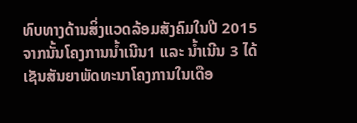ທົບທາງດ້ານສິ່ງແວດລ້ອມສັງຄົມໃນປີ 2015 ຈາກນັ້ນໂຄງການນໍ້າເນີນ1 ແລະ ນໍ້າເນີນ 3 ໄດ້ເຊັນສັນຍາພັດທະນາໂຄງການໃນເດືອ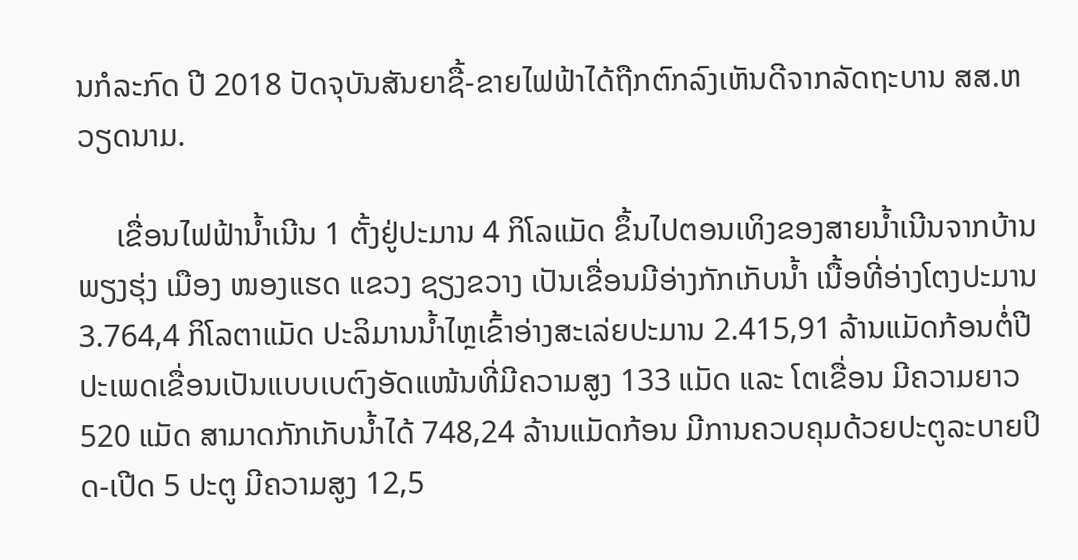ນກໍລະກົດ ປີ 2018 ປັດຈຸບັນສັນຍາຊື້-ຂາຍໄຟຟ້າໄດ້ຖືກຕົກລົງເຫັນດີຈາກລັດຖະບານ ສສ.ຫວຽດນາມ.

     ເຂື່ອນໄຟຟ້ານໍ້າເນີນ 1 ຕັ້ງຢູ່ປະມານ 4 ກິໂລແມັດ ຂຶ້ນໄປຕອນເທິງຂອງສາຍນໍ້າເນີນຈາກບ້ານ ພຽງຮຸ່ງ ເມືອງ ໜອງແຮດ ແຂວງ ຊຽງຂວາງ ເປັນເຂື່ອນມີອ່າງກັກເກັບນ້ຳ ເນື້ອທີ່ອ່າງໂຕງປະມານ 3.764,4 ກິໂລຕາແມັດ ປະລິມານນໍ້າໄຫຼເຂົ້າອ່າງສະເລ່ຍປະມານ 2.415,91 ລ້ານແມັດກ້ອນຕໍ່ປີ ປະເພດເຂື່ອນເປັນແບບເບຕົງອັດແໜ້ນທີ່ມີຄວາມສູງ 133 ແມັດ ແລະ ໂຕເຂື່ອນ ມີຄວາມຍາວ 520 ແມັດ ສາມາດກັກເກັບນໍ້າໄດ້ 748,24 ລ້ານແມັດກ້ອນ ມີການຄວບຄຸມດ້ວຍປະຕູລະບາຍປິດ-ເປີດ 5 ປະຕູ ມີຄວາມສູງ 12,5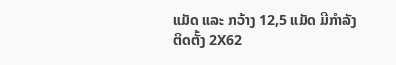ແມັດ ແລະ ກວ້າງ 12,5 ແມັດ ມີກໍາລັງຕິດຕັ້ງ 2X62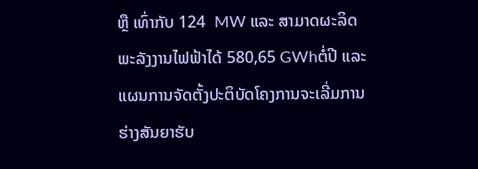ຫຼື ເທົ່າກັບ 124  MW ແລະ ສາມາດຜະລິດພະລັງງານໄຟຟ້າໄດ້ 580,65 GWhຕໍ່ປີ ແລະ ແຜນການຈັດຕັ້ງປະຕິບັດໂຄງການຈະເລີ່ມການຮ່າງສັນຍາຮັບ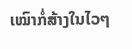ເໝົາກໍ່ສ້າງໃນໄວໆ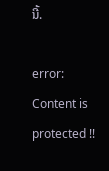ນີ້.

error: Content is protected !!